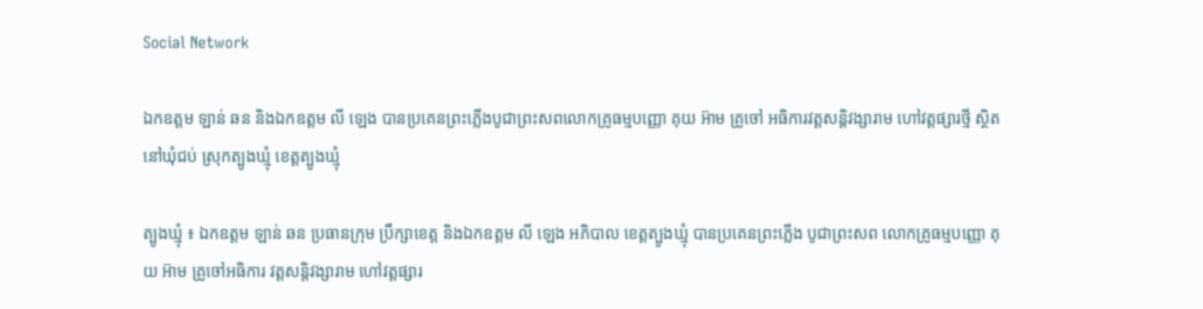Social Network

ឯកឧត្តម ឡាន់ ឆន និងឯកឧត្តម លី ឡេង បានប្រគេនព្រះភ្លើងបូជាព្រះសពលោកគ្រូធម្មបញ្ញោ គុយ អ៊ាម គ្រូចៅ អធិការវត្តសន្តិវង្សារាម ហៅវត្តផ្សារថ្មី ស្ថិតនៅឃុំជប់ ស្រុកត្បូងឃ្មុំ ខេត្តត្បូងឃ្មុំ

ត្បូងឃ្មុំ ៖ ឯកឧត្តម ឡាន់ ឆន ប្រធានក្រុម ប្រឹក្សាខេត្ត និងឯកឧត្តម លី ឡេង អភិបាល ខេត្តត្បូងឃ្មុំ បានប្រគេនព្រះភ្លើង បូជាព្រះសព លោកគ្រូធម្មបញ្ញោ គុយ អ៊ាម គ្រូចៅអធិការ វត្តសន្តិវង្សារាម ហៅវត្តផ្សារ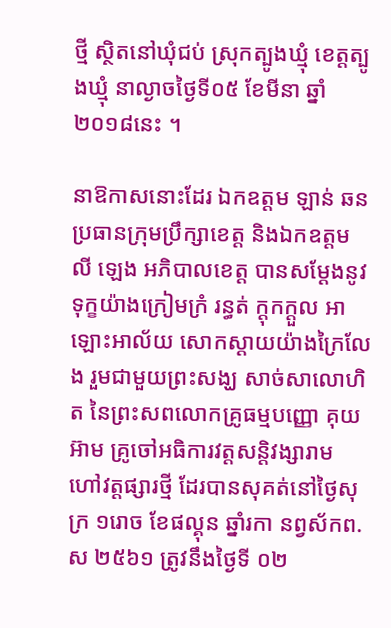ថ្មី ស្ថិតនៅឃុំជប់ ស្រុកត្បូងឃ្មុំ ខេត្តត្បូងឃ្មុំ នាល្ងាចថ្ងៃទី០៥ ខែមីនា ឆ្នាំ២០១៨នេះ ។

នាឱកាសនោះដែរ ឯកឧត្តម ឡាន់ ឆន ប្រធានក្រុមប្រឹក្សាខេត្ត និងឯកឧត្តម លី ឡេង អភិបាលខេត្ត បានសម្ដែងនូវទុក្ខយ៉ាងក្រៀមក្រំ រន្ធត់ ក្ដុកក្ដួល អាឡោះអាល័យ សោកស្ដាយយ៉ាងក្រៃលែង រួមជាមួយព្រះសង្ឃ សាច់សាលោហិត នៃព្រះសពលោកគ្រូធម្មបញ្ញោ គុយ អ៊ាម គ្រូចៅអធិការវត្តសន្តិវង្សារាម ហៅវត្តផ្សារថ្មី ដែរបានសុគត់នៅថ្ងៃសុក្រ ១រោច ខែផល្គុន ឆ្នាំរកា នព្វស័កព.ស ២៥៦១ ត្រូវនឹងថ្ងៃទី ០២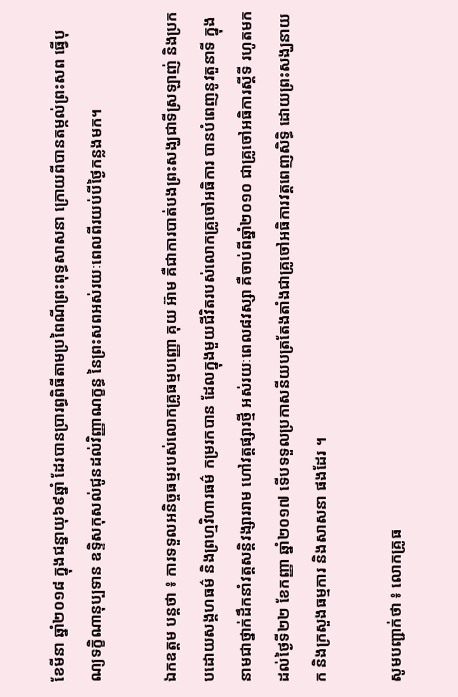ខែមីនា ឆ្នាំ២០១៨ ក្នុងជន្នាយុ៦៩ឆ្នាំ ដែរបានប្រារព្ធពិធីតាមប្រពៃណីព្រះពុទ្ធសាសនា ក្រោយពីបានតម្កល់ព្រះសព ធ្វើបុណ្យទក្ខិណានុប្បទាន ឧទ្ទិសកុសល់ជូនដល់វិញ្ញាណក្ខន្ធ នៃព្រះសពអស់រយៈពេលពីរយប់បីថ្ងៃកន្លងមក។

ឯកឧត្តម បន្តថា ៖ ការទទួលអនិច្ចធម្មរបស់លោកគ្រូធម្មបញ្ញោ គុយ អ៊ាម គឺជាការបាត់បងព្រះសង្ឃជាទីស្រឡាញ់ និងប្រកបដោយសង្គហធម៌ និងព្រហ្មវិហារធម៌ កម្ររកបាន ដែលក្នុងមួយជីវិតរបស់លោកគ្រូចៅអធិការ បានបំពេញនូវតួនាទី ក្នុងនាមជាថ្នាក់ដឹកនាំវត្តសន្តិវង្សាររាម ហៅវត្តផ្សារថ្មី អស់រយៈពេល៨វស្សា គឺចាប់ពីឆ្នាំ២០១០ ជាគ្រូចៅអធិការស្ដីទី រហូតមកដល់ថ្ងៃទី២២ ខែកញ្ញា ឆ្នាំ២០១៧ ទើបទទួលប្រកាសនីយបត្រតែងតាំងជាគ្រូចៅអធិការវត្តពេញសិទ្ធិ ដោយព្រះសង្ឃនាយក និងក្រសួងធម្មការ និងសាសនា ផងដែរ ។

សូមបញ្ជាក់ថា ៖ លោកគ្រូធ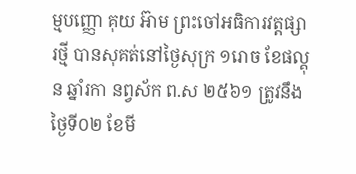ម្មបញ្ញោ គុយ អ៊ាម ព្រះចៅអធិការវត្តផ្សារថ្មី បានសុគត់នៅថ្ងៃសុក្រ ១រោច ខែផល្គុន ឆ្នាំរកា នព្វស័ក ព.ស ២៥៦១ ត្រូវនឹងថ្ងៃទី០២ ខែមី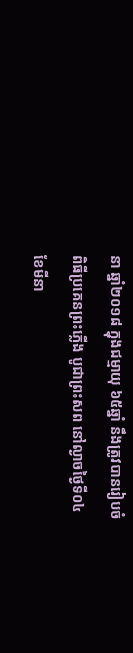នា ឆ្នាំ២០១៨ ក្នុងជម្មាយុ ៦៥ឆ្នាំ នឹងត្រូវបានរៀបចំពិធីប្រគេនព្រះភ្លើង បូជាព្រះសព នៅល្ងាចថ្ងៃទី០៤ ខែមីនា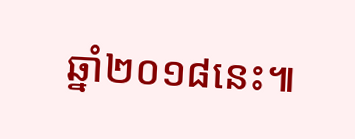ឆ្នាំ២០១៨នេះ៕